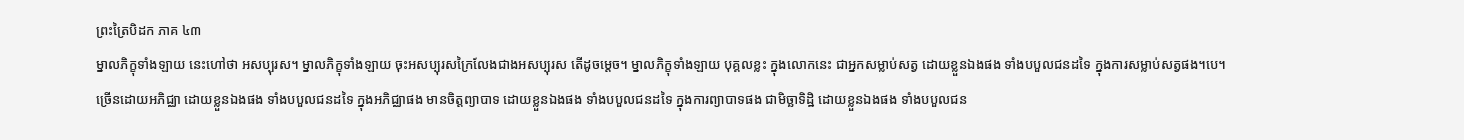ព្រះត្រៃបិដក ភាគ ៤៣
ម្នាលភិក្ខុទាំងឡាយ នេះហៅថា អសប្បុរស។ ម្នាលភិក្ខុទាំងឡាយ ចុះអសប្បុរសក្រៃលែងជាងអសប្បុរស តើដូចម្ដេច។ ម្នាលភិក្ខុទាំងឡាយ បុគ្គលខ្លះ ក្នុងលោកនេះ ជាអ្នកសម្លាប់សត្វ ដោយខ្លួនឯងផង ទាំងបបួលជនដទៃ ក្នុងការសម្លាប់សត្វផង។បេ។ ច្រើនដោយអភិជ្ឈា ដោយខ្លួនឯងផង ទាំងបបួលជនដទៃ ក្នុងអភិជ្ឈាផង មានចិត្តព្យាបាទ ដោយខ្លួនឯងផង ទាំងបបួលជនដទៃ ក្នុងការព្យាបាទផង ជាមិច្ឆាទិដ្ឋិ ដោយខ្លួនឯងផង ទាំងបបួលជន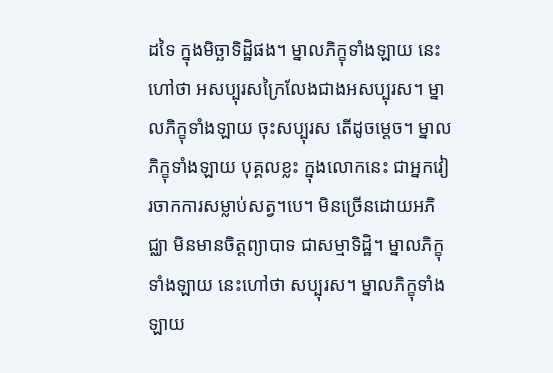ដទៃ ក្នុងមិច្ឆាទិដ្ឋិផង។ ម្នាលភិក្ខុទាំងឡាយ នេះហៅថា អសប្បុរសក្រៃលែងជាងអសប្បុរស។ ម្នាលភិក្ខុទាំងឡាយ ចុះសប្បុរស តើដូចម្ដេច។ ម្នាលភិក្ខុទាំងឡាយ បុគ្គលខ្លះ ក្នុងលោកនេះ ជាអ្នកវៀរចាកការសម្លាប់សត្វ។បេ។ មិនច្រើនដោយអភិជ្ឈា មិនមានចិត្តព្យាបាទ ជាសម្មាទិដ្ឋិ។ ម្នាលភិក្ខុទាំងឡាយ នេះហៅថា សប្បុរស។ ម្នាលភិក្ខុទាំងឡាយ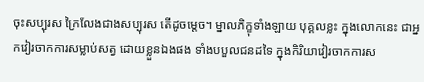ចុះសប្បុរស ក្រៃលែងជាងសប្បុរស តើដូចម្ដេច។ ម្នាលភិក្ខុទាំងឡាយ បុគ្គលខ្លះ ក្នុងលោកនេះ ជាអ្នកវៀរចាកការសម្លាប់សត្វ ដោយខ្លួនឯងផង ទាំងបបួលជនដទៃ ក្នុងកិរិយាវៀរចាកការស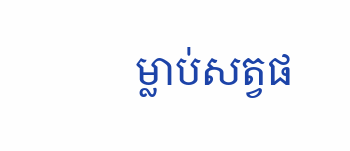ម្លាប់សត្វផ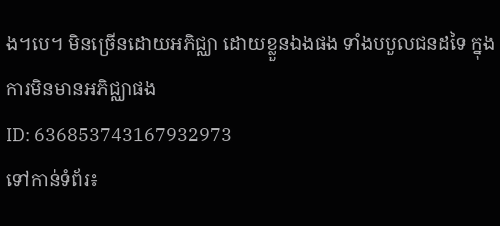ង។បេ។ មិនច្រើនដោយអភិជ្ឈា ដោយខ្លួនឯងផង ទាំងបបួលជនដទៃ ក្នុងការមិនមានអភិជ្ឈាផង
ID: 636853743167932973
ទៅកាន់ទំព័រ៖